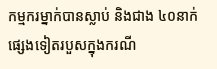កម្មករម្នាក់បានស្លាប់ និងជាង ៤០នាក់ផ្សេងទៀតរបួសក្នុងករណី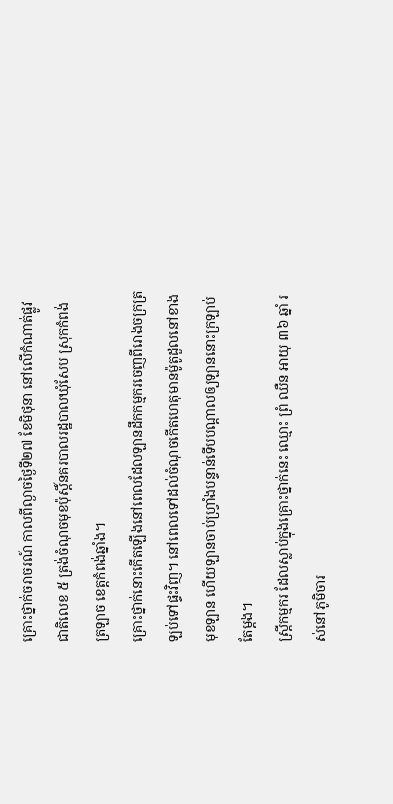គ្រោះថ្នាក់ចរាចរណ៍ កាលពីល្ងាចថ្ងៃទី២៧ ខែមិថុនា នៅលើកំណាត់ផ្លូវជាតិលេខ ៥ ត្រង់ចំណុចមុខប៉ុស្តិ៍នគរបាលរដ្ឋបាលឃុំសែប ស្រុកកំពង់ត្រឡាច ខេត្តកំពង់ឆ្នាំង។
គ្រោះថ្នាក់នោះកើតឡើងនៅពេលដែលឡានដឹកកម្មករចេញពីរោងចក្រត្រឡប់ទៅផ្ទះវិញ។ នៅពេលទៅដល់ចំណុចកើតហេតុមានម៉ូតូដួលនៅខាងមុខឡាន ហើយឡានចាប់ហ្វ្រាំងបន្ទាន់ទើបបណ្ដាលឲ្យឡាននោះក្រឡាប់តែម្ដង។
ស្ត្រីកម្មករ ដែលស្លាប់ក្នុងគ្រោះថ្នាក់នេះ ឈ្មោះ ព្រំ ឈឺន អាយុ ៣៦ ឆ្នាំ រស់នៅភូមិចារ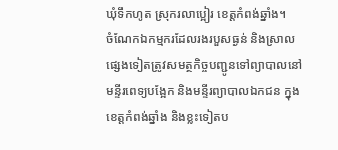ឃុំទឹកហូត ស្រុករលាប្អៀរ ខេត្តកំពង់ឆ្នាំង។
ចំណែកឯកម្មករដែលរងរបួសធ្ងន់ និងស្រាលផ្សេងទៀតត្រូវសមត្ថកិច្ចបញ្ជូនទៅព្យាបាលនៅមន្ទីរពេទ្យបង្អែក និងមន្ទីរព្យាបាលឯកជន ក្នុងខេត្តកំពង់ឆ្នាំង និងខ្លះទៀតប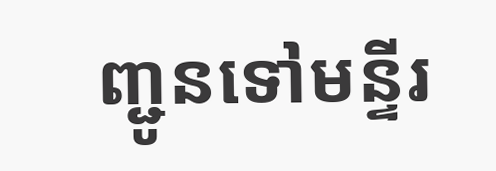ញ្ជូនទៅមន្ទីរ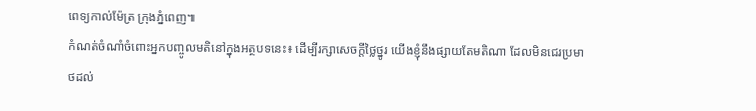ពេទ្យកាល់ម៉ែត្រ ក្រុងភ្នំពេញ៕
កំណត់ចំណាំចំពោះអ្នកបញ្ចូលមតិនៅក្នុងអត្ថបទនេះ៖ ដើម្បីរក្សាសេចក្ដីថ្លៃថ្នូរ យើងខ្ញុំនឹងផ្សាយតែមតិណា ដែលមិនជេរប្រមាថដល់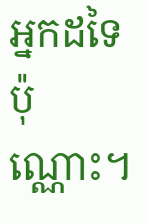អ្នកដទៃប៉ុណ្ណោះ។